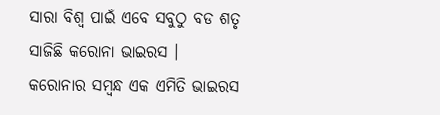ସାରା ବିଶ୍ଵ ପାଇଁ ଏବେ ସବୁଠୁ ବଡ ଶତୃ ସାଜିଛି କରୋନା ଭାଇରସ । କରୋନାର ସମ୍ବନ୍ଧ ଏକ ଏମିତି ଭାଇରସ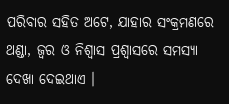ପରିବାର ସହିତ ଅଟେ, ଯାହାର ସଂକ୍ରମଣରେ ଥଣ୍ଡା, ଜ୍ଵର ଓ ନିଶ୍ଵାସ ପ୍ରଶ୍ବାସରେ ସମସ୍ଯା ଦେଖା ଦେଇଥାଏ ।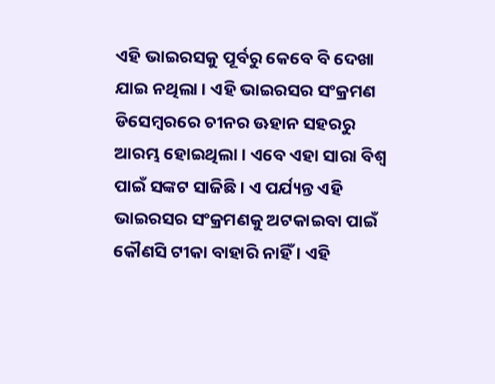ଏହି ଭାଇରସକୁ ପୂର୍ବରୁ କେବେ ବି ଦେଖା ଯାଇ ନଥିଲା । ଏହି ଭାଇରସର ସଂକ୍ରମଣ ଡିସେମ୍ବରରେ ଚୀନର ଊହାନ ସହରରୁ ଆରମ୍ଭ ହୋଇଥିଲା । ଏବେ ଏହା ସାରା ବିଶ୍ଵ ପାଇଁ ସଙ୍କଟ ସାଜିଛି । ଏ ପର୍ଯ୍ୟନ୍ତ ଏହି ଭାଇରସର ସଂକ୍ରମଣକୁ ଅଟକାଇବା ପାଇଁ କୌଣସି ଟୀକା ବାହାରି ନାହିଁ । ଏହି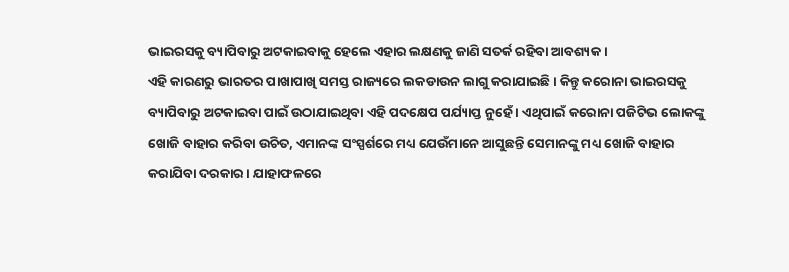ଭାଇରସକୁ ବ୍ୟାପିବାରୁ ଅଟକାଇବାକୁ ହେଲେ ଏହାର ଲକ୍ଷଣକୁ ଜାଣି ସତର୍କ ରହିବା ଆବଶ୍ୟକ ।
ଏହି କାରଣରୁ ଭାରତର ପାଖାପାଖି ସମସ୍ତ ରାଜ୍ୟରେ ଲକଡାଉନ ଲାଗୁ କରାଯାଇଛି । କିନ୍ତୁ କରୋନା ଭାଇରସକୁ ବ୍ୟାପିବାରୁ ଅଟକାଇବା ପାଇଁ ଉଠାଯାଇଥିବା ଏହି ପଦକ୍ଷେପ ପର୍ଯ୍ୟାପ୍ତ ନୁହେଁ । ଏଥିପାଇଁ କରୋନା ପଜିଟିଭ ଲୋକଙ୍କୁ ଖୋଜି ବାହାର କରିବା ଉଚିତ, ଏମାନଙ୍କ ସଂସ୍ପର୍ଶରେ ମଧ୍ୟ ଯେଉଁମାନେ ଆସୁଛନ୍ତି ସେମାନଙ୍କୁ ମଧ୍ୟ ଖୋଜି ବାହାର କରାଯିବା ଦରକାର । ଯାହାଫଳରେ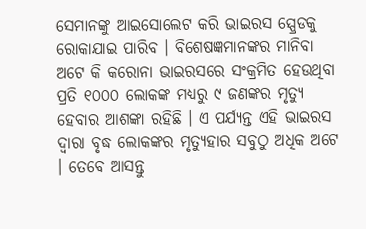ସେମାନଙ୍କୁ ଆଇସୋଲେଟ କରି ଭାଇରସ ସ୍ପ୍ରେଡକୁ ରୋକାଯାଇ ପାରିବ । ବିଶେଷଜ୍ଞମାନଙ୍କର ମାନିବା ଅଟେ କି କରୋନା ଭାଇରସରେ ସଂକ୍ରମିତ ହେଉଥିବା ପ୍ରତି ୧୦୦୦ ଲୋକଙ୍କ ମଧ୍ୟରୁ ୯ ଜଣଙ୍କର ମୃତ୍ୟୁ ହେବାର ଆଶଙ୍କା ରହିଛି । ଏ ପର୍ଯ୍ୟନ୍ତ ଏହି ଭାଇରସ ଦ୍ଵାରା ବୃଦ୍ଧ ଲୋକଙ୍କର ମୃତ୍ୟୁହାର ସବୁଠୁ ଅଧିକ ଅଟେ । ତେବେ ଆସନ୍ତୁ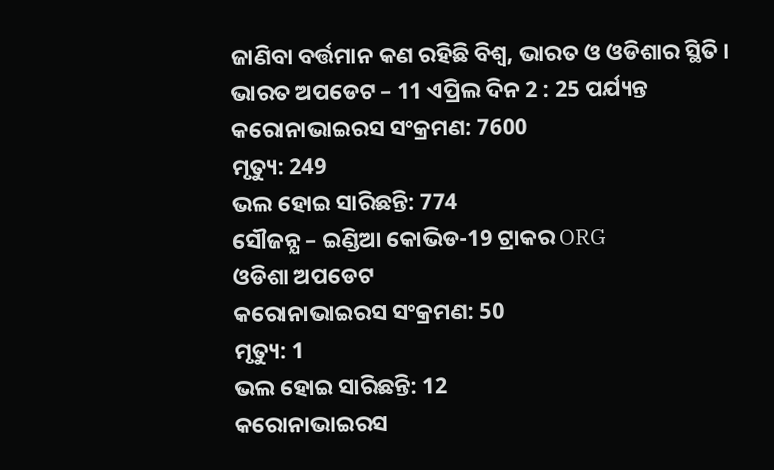ଜାଣିବା ବର୍ତ୍ତମାନ କଣ ରହିଛି ବିଶ୍ଵ, ଭାରତ ଓ ଓଡିଶାର ସ୍ଥିତି ।
ଭାରତ ଅପଡେଟ – 11 ଏପ୍ରିଲ ଦିନ 2 : 25 ପର୍ଯ୍ୟନ୍ତ
କରୋନାଭାଇରସ ସଂକ୍ରମଣ: 7600
ମୃତ୍ୟୁ: 249
ଭଲ ହୋଇ ସାରିଛନ୍ତି: 774
ସୌଜନ୍ଯ – ଇଣ୍ଡିଆ କୋଭିଡ-19 ଟ୍ରାକର ORG
ଓଡିଶା ଅପଡେଟ
କରୋନାଭାଇରସ ସଂକ୍ରମଣ: 50
ମୃତ୍ୟୁ: 1
ଭଲ ହୋଇ ସାରିଛନ୍ତି: 12
କରୋନାଭାଇରସ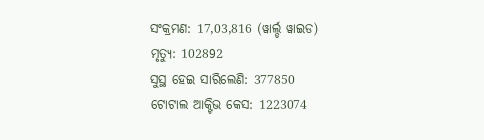ସଂକ୍ରମଣ: 17,03,816 (ୱାର୍ଲ୍ଡ ୱାଇଡ)
ମୃତ୍ୟୁ: 102892
ସୁସ୍ଥ ହେଇ ସାରିଲେଣି: 377850
ଟୋଟାଲ ଆକ୍ଟିଭ କେସ: 1223074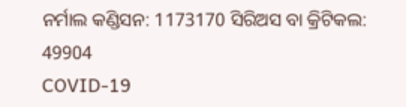ନର୍ମାଲ କଣ୍ଡିସନ: 1173170 ସିରିଅସ ବା କ୍ରିଟିକଲ: 49904
COVID-19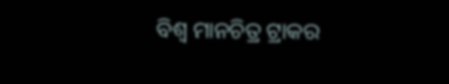ବିଶ୍ୱ ମାନଚିତ୍ର ଟ୍ରାକର